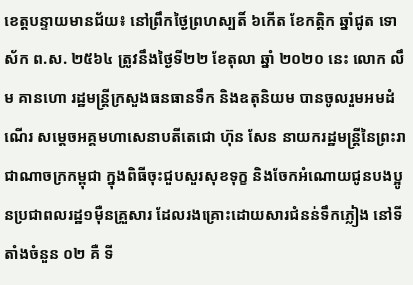ខេត្តបន្ទាយមានជ័យ៖ នៅព្រឹកថ្ងៃព្រហស្បតិ៍ ៦កើត ខែកត្តិក ឆ្នាំជូត ទោស័ក ព.ស. ២៥៦៤ ត្រូវនឹងថ្ងៃទី២២ ខែតុលា ឆ្នាំ ២០២០ នេះ លោក លឹម គានហោ រដ្ឋមន្ត្រីក្រសួងធនធានទឹក និងឧតុនិយម បានចូលរួមអមដំណើរ សម្ដេចអគ្គមហាសេនាបតីតេជោ ហ៊ុន សែន នាយករដ្ឋមន្ត្រីនៃព្រះរាជាណាចក្រកម្ពុជា ក្នុងពិធីចុះជួបសួរសុខទុក្ខ និងចែកអំណោយជូនបងប្អូនប្រជាពលរដ្ឋ១ម៉ឺនគ្រួសារ ដែលរងគ្រោះដោយសារជំនន់ទឹកភ្លៀង នៅទីតាំងចំនួន ០២ គឺ ទី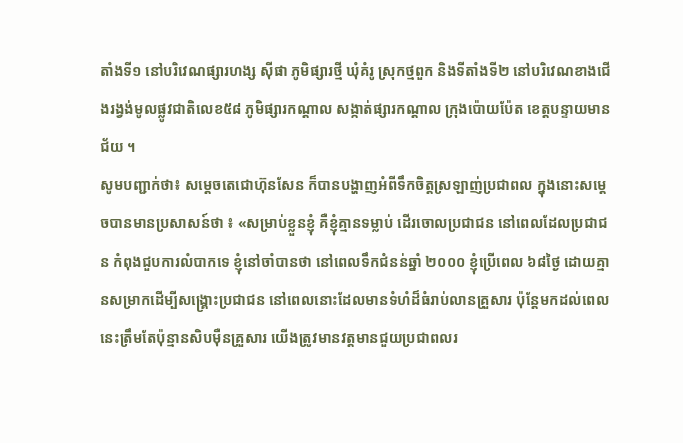តាំងទី១ នៅបរិវេណផ្សារហង្ស ស៊ីផា ភូមិផ្សារថ្មី ឃុំគំរូ ស្រុកថ្មពួក និងទីតាំងទី២ នៅបរិវេណខាងជើងរង្វង់មូលផ្លូវជាតិលេខ៥៨ ភូមិផ្សារកណ្តាល សង្កាត់ផ្សារកណ្តាល ក្រុងប៉ោយប៉ែត ខេត្តបន្ទាយមានជ័យ ។
សូមបញ្ជាក់ថា៖ សម្ដេចតេជោហ៊ុនសែន ក៏បានបង្ហាញអំពីទឹកចិត្តស្រឡាញ់ប្រជាពល ក្នុងនោះសម្ដេចបានមានប្រសាសន៍ថា ៖ «សម្រាប់ខ្លួនខ្ញុំ គឺខ្ញុំគ្មានទម្លាប់ ដើរចោលប្រជាជន នៅពេលដែលប្រជាជន កំពុងជួបការលំបាកទេ ខ្ញុំនៅចាំបានថា នៅពេលទឹកជំនន់ឆ្នាំ ២០០០ ខ្ញុំប្រើពេល ៦៨ថ្ងៃ ដោយគ្មានសម្រាកដើម្បីសង្គ្រោះប្រជាជន នៅពេលនោះដែលមានទំហំដ៏ធំរាប់លានគ្រួសារ ប៉ុន្តែមកដល់ពេលនេះត្រឹមតែប៉ុន្មានសិបមុឺនគ្រួសារ យើងត្រូវមានវត្តមានជួយប្រជាពលរ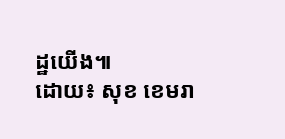ដ្ឋយើង៕
ដោយ៖ សុខ ខេមរា